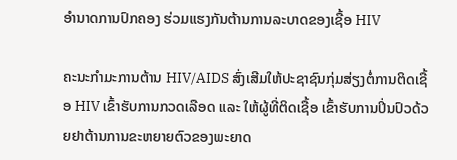ອຳນາດການປົກຄອງ ຮ່ວມແຮງກັນຕ້ານການລະບາດຂອງເຊື້ອ HIV

ຄະນະກຳມະການຕ້ານ HIV/AIDS ສົ່ງເສີມໃຫ້ປະຊາຊົນກຸ່ມສ່ຽງຕໍ່ການຕິດເຊື້ອ HIV ເຂົ້າຮັບການກວດເລືອດ ແລະ ໃຫ້ຜູ້ທີ່ຕິດເຊື້ອ ເຂົ້າຮັບການປິ່ນປົວດ້ວຍຢາຕ້ານການຂະຫຍາຍຕົວຂອງພະຍາດ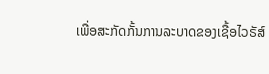ເພື່ອສະກັດກັ້ນການລະບາດຂອງເຊື້ອໄວຣັສ໌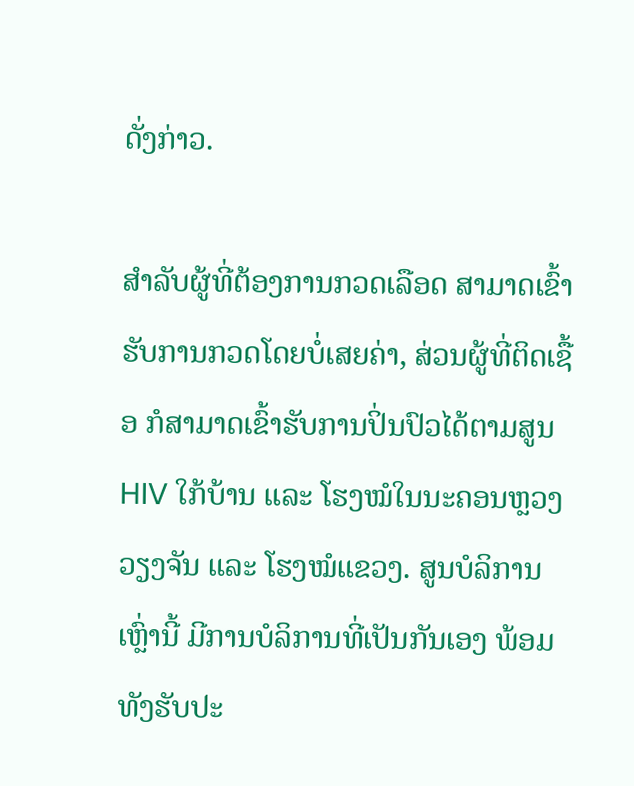ດັ່ງກ່າວ.

ສຳລັບຜູ້ທີ່ຕ້ອງການກວດເລືອດ ສາມາດເຂົ້າຮັບການກວດໂດຍບໍ່ເສຍຄ່າ, ສ່ວນຜູ້ທີ່ຕິດເຊື້ອ ກໍສາມາດເຂົ້າຮັບການປິ່ນປົວໄດ້ຕາມສູນ HIV ໃກ້ບ້ານ ແລະ ໂຮງໝໍໃນນະຄອນຫຼວງວຽງຈັນ ແລະ ໂຮງໝໍແຂວງ. ສູນບໍລິການເຫຼົ່ານີ້ ມີການບໍລິການທີ່ເປັນກັນເອງ ພ້ອມທັງຮັບປະ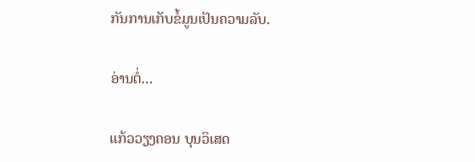ກັນການເກັບຂໍ້ມູນເປັນຄວາມລັບ.

ອ່ານຕໍ່…

ແກ້ວວຽງຄອນ ບຸນວິເສດ